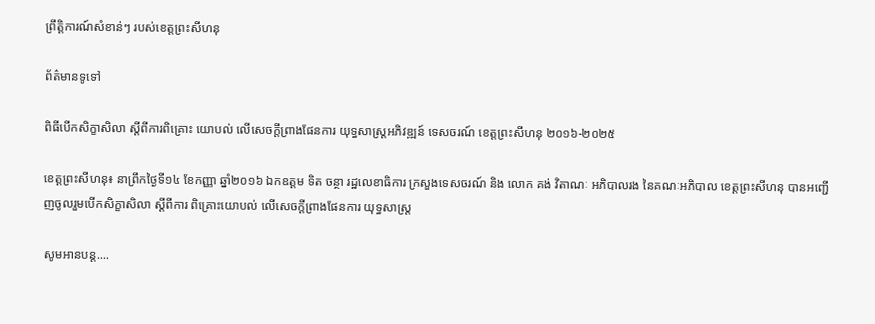ព្រឹត្តិការណ៍សំខាន់ៗ របស់ខេត្តព្រះសីហនុ

ព័ត៌មានទូទៅ

ពិធីបើកសិក្ខាសិលា ស្តីពីការពិគ្រោះ យោបល់ លើសេចក្តីព្រាងផែនការ យុទ្ធសាស្រ្តអភិវឌ្ឍន៍ ទេសចរណ៍ ខេត្តព្រះសីហនុ ២០១៦-២០២៥

ខេត្តព្រះសីហនុ៖ នាព្រឹកថ្ងៃទី១៤ ខែកញ្ញា ឆ្នាំ២០១៦ ឯកឧត្តម ទិត ចន្ថា រដ្ឋលេខាធិការ ក្រសួងទេសចរណ៍ និង លោក គង់ វិតាណៈ អភិបាលរង នៃគណៈអភិបាល ខេត្តព្រះសីហនុ បានអញ្ជើញចូលរួមបើកសិក្ខាសិលា ស្តីពីការ ពិគ្រោះយោបល់ លើសេចក្តីព្រាងផែនការ យុទ្ធសាស្រ្ត

សូមអានបន្ត....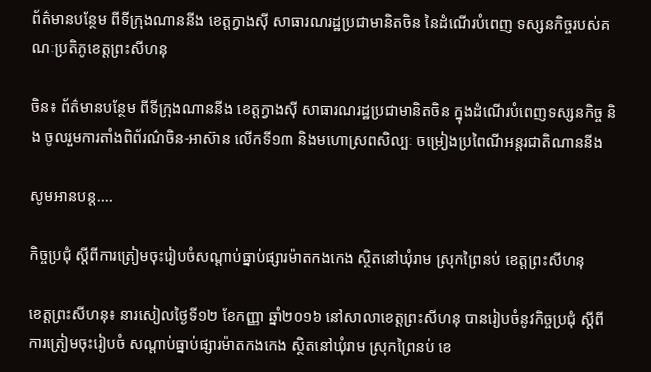ព័ត៌មានបន្ថែម ពីទីក្រុងណាននីង ខេត្តក្វាងស៊ី សាធារណរដ្ឋប្រជាមានិតចិន នៃដំណើរបំពេញ ទស្សនកិច្ចរបស់គណៈប្រតិភូខេត្តព្រះសីហនុ

ចិន៖ ព័ត៌មានបន្ថែម ពីទីក្រុងណាននីង ខេត្តក្វាងស៊ី សាធារណរដ្ឋប្រជាមានិតចិន ក្នុងដំណើរបំពេញទស្សនកិច្ច និង ចូលរួមការតាំងពិព័រណ៌ចិន-អាស៊ាន លើកទី១៣ និងមហោស្រពសិល្បៈ ចម្រៀងប្រពៃណីអន្តរជាតិណាននីង

សូមអានបន្ត....

កិច្ចប្រជុំ ស្តីពីការត្រៀមចុះរៀបចំសណ្តាប់ធ្នាប់ផ្សារម៉ាតកងកេង ស្ថិតនៅឃុំរាម ស្រុកព្រៃនប់ ខេត្តព្រះសីហនុ

ខេត្តព្រះសីហនុ៖ នារសៀលថ្ងៃទី១២ ខែកញ្ញា ឆ្នាំ២០១៦ នៅសាលាខេត្តព្រះសីហនុ បានរៀបចំនូវកិច្ចប្រជុំ ស្តីពី ការត្រៀមចុះរៀបចំ សណ្តាប់ធ្នាប់ផ្សារម៉ាតកងកេង ស្ថិតនៅឃុំរាម ស្រុកព្រៃនប់ ខេ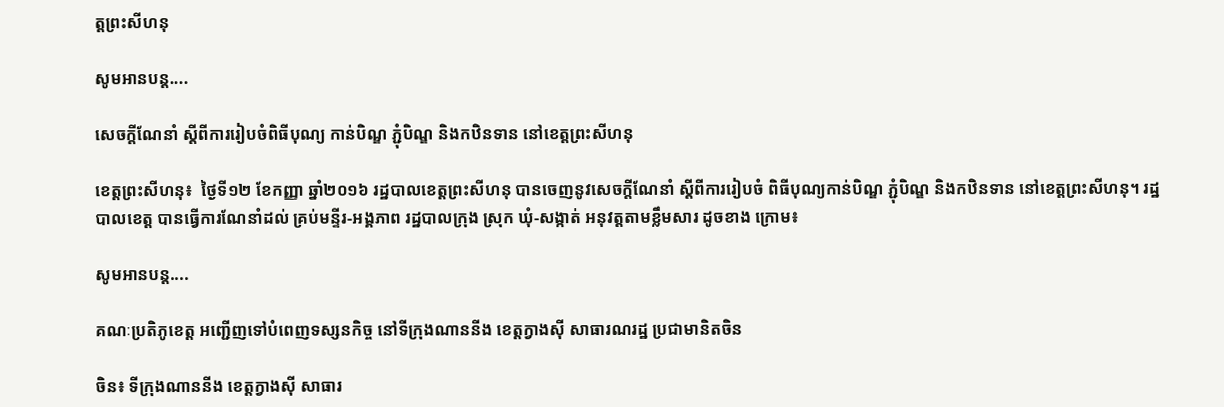ត្តព្រះសីហនុ

សូមអានបន្ត....

សេចក្តីណែនាំ ស្តីពីការរៀបចំពិធីបុណ្យ កាន់បិណ្ឌ ភ្ជុំបិណ្ឌ និងកឋិនទាន នៅខេត្តព្រះសីហនុ

ខេត្តព្រះសីហនុ៖  ថ្ងៃទី១២ ខែកញ្ញា ឆ្នាំ២០១៦ រដ្ឋបាលខេត្តព្រះសីហនុ បានចេញនូវសេចក្តីណែនាំ ស្តីពីការរៀបចំ ពិធីបុណ្យកាន់បិណ្ឌ ភ្ជុំបិណ្ឌ និងកឋិនទាន នៅខេត្តព្រះសីហនុ។ រដ្ឋបាលខេត្ត បានធ្វើការណែនាំដល់ គ្រប់មន្ទីរ-អង្គភាព រដ្ឋបាលក្រុង ស្រុក ឃុំ-សង្កាត់ អនុវត្តតាមខ្លឹមសារ ដូចខាង ក្រោម៖

សូមអានបន្ត....

គណៈប្រតិភូខេត្ត អញ្ជើញទៅបំពេញទស្សនកិច្ច នៅទីក្រុងណាននីង ខេត្តក្វាងស៊ី សាធារណរដ្ឋ ប្រជាមានិតចិន

ចិន៖ ទីក្រុងណាននីង ខេត្តក្វាងស៊ី សាធារ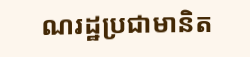ណរដ្ឋប្រជាមានិត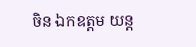ចិន ឯកឧត្តម យន្ត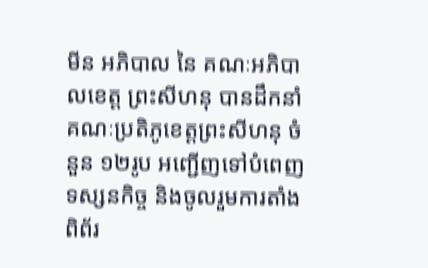មីន អភិបាល នៃ គណៈអភិបាលខេត្ត ព្រះសីហនុ បានដឹកនាំគណៈប្រតិភូខេត្តព្រះសីហនុ ចំនួន ១២រូប អញ្ជើញទៅបំពេញទស្សនកិច្ច និងចូលរួមការតាំង ពិព័រ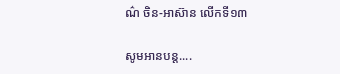ណ៌ ចិន-អាស៊ាន លើកទី១៣

សូមអានបន្ត....